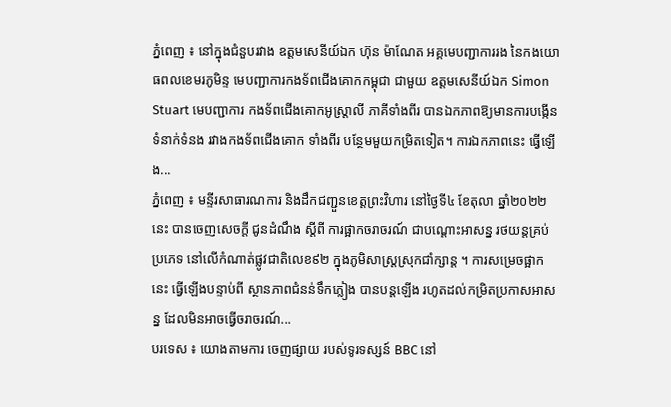ភ្នំពេញ ៖ នៅក្នុងជំនួបរវាង ឧត្តមសេនីយ៍ឯក ហ៊ុន ម៉ាណែត អគ្គមេបញ្ជាការរង នៃកងយោធពលខេមរភូមិន្ទ មេបញ្ជាការកងទ័ពជើងគោកកម្ពុជា ជាមួយ ឧត្តមសេនីយ៍ឯក Simon Stuart មេបញ្ជាការ កងទ័ពជើងគោកអូស្ត្រាលី ភាគីទាំងពីរ បានឯកភាពឱ្យមានការបង្កើនទំនាក់ទំនង រវាងកងទ័ពជើងគោក ទាំងពីរ បន្ថែមមួយកម្រិតទៀត។ ការឯកភាពនេះ ធ្វើឡើង...
ភ្នំពេញ ៖ មន្ទីរសាធារណការ និងដឹកជញ្ជួនខេត្តព្រះវិហារ នៅថ្ងៃទី៤ ខែតុលា ឆ្នាំ២០២២នេះ បានចេញសេចក្ដី ជូនដំណឹង ស្ដីពី ការផ្អាកចរាចរណ៍ ជាបណ្តោះអាសន្ន រថយន្តគ្រប់ប្រភេទ នៅលើកំណាត់ផ្លូវជាតិលេខ៩២ ក្នុងភូមិសាស្ត្រស្រុកជាំក្សាន្ត ។ ការសម្រេចផ្អាកនេះ ធ្វើឡើងបន្ទាប់ពី ស្ថានភាពជំនន់ទឹកភ្លៀង បានបន្តឡើង រហូតដល់កម្រិតប្រកាសអាសន្ន ដែលមិនអាចធ្វើចរាចរណ៍...
បរទេស ៖ យោងតាមការ ចេញផ្សាយ របស់ទូរទស្សន៍ BBC នៅ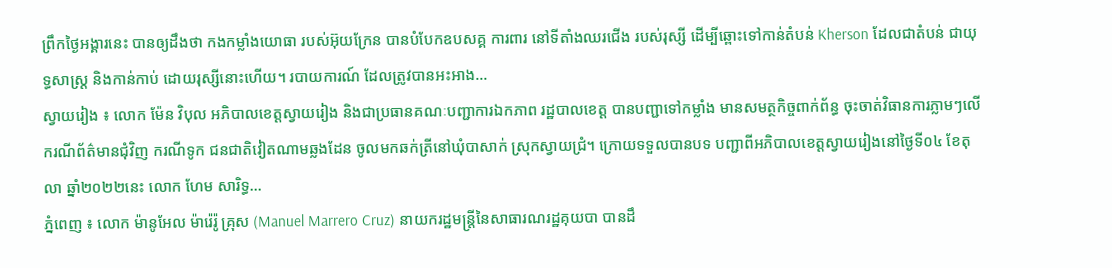ព្រឹកថ្ងៃអង្គារនេះ បានឲ្យដឹងថា កងកម្លាំងយោធា របស់អ៊ុយក្រែន បានបំបែកឧបសគ្គ ការពារ នៅទីតាំងឈរជើង របស់រុស្សី ដើម្បីឆ្ពោះទៅកាន់តំបន់ Kherson ដែលជាតំបន់ ជាយុទ្ធសាស្ត្រ និងកាន់កាប់ ដោយរុស្សីនោះហើយ។ របាយការណ៍ ដែលត្រូវបានអះអាង...
ស្វាយរៀង ៖ លោក ម៉ែន វិបុល អភិបាលខេត្តស្វាយរៀង និងជាប្រធានគណៈបញ្ជាការឯកភាព រដ្ឋបាលខេត្ត បានបញ្ជាទៅកម្លាំង មានសមត្ថកិច្ចពាក់ព័ន្ធ ចុះចាត់វិធានការភ្លាមៗលើករណីព័ត៌មានជុំវិញ ករណីទូក ជនជាតិវៀតណាមឆ្លងដែន ចូលមកឆក់ត្រីនៅឃុំបាសាក់ ស្រុកស្វាយជ្រំ។ ក្រោយទទួលបានបទ បញ្ជាពីអភិបាលខេត្តស្វាយរៀងនៅថ្ងៃទី០៤ ខែតុលា ឆ្នាំ២០២២នេះ លោក ហែម សារិទ្ធ...
ភ្នំពេញ ៖ លោក ម៉ានូអែល ម៉ារ៉េរ៉ូ គ្រុស (Manuel Marrero Cruz) នាយករដ្ឋមន្ត្រីនៃសាធារណរដ្ឋគុយបា បានដឹ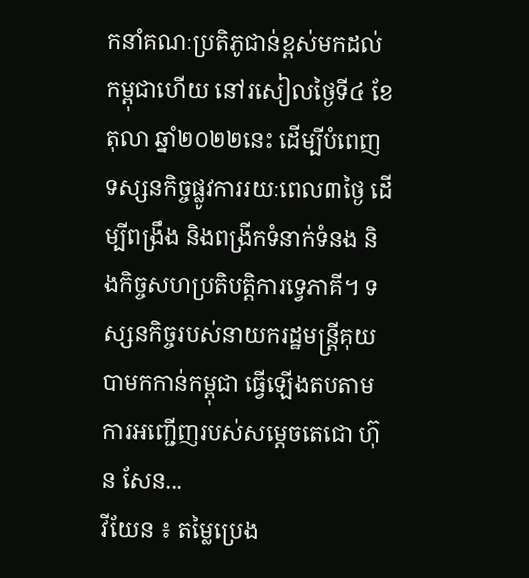កនាំគណៈប្រតិភូជាន់ខ្ពស់មកដល់កម្ពុជាហើយ នៅរសៀលថ្ងៃទី៤ ខែតុលា ឆ្នាំ២០២២នេះ ដើម្បីបំពេញទស្សនកិច្ចផ្លូវការរយៈពេល៣ថ្ងៃ ដើម្បីពង្រឹង និងពង្រីកទំនាក់ទំនង និងកិច្ចសហប្រតិបត្តិការទ្វេភាគី។ ទស្សនកិច្ចរបស់នាយករដ្ឋមន្ត្រីគុយបាមកកាន់កម្ពុជា ធ្វើឡើងតបតាមការអញ្ជើញរបស់សម្តេចតេជោ ហ៊ុន សែន...
វីយែន ៖ តម្លៃប្រេង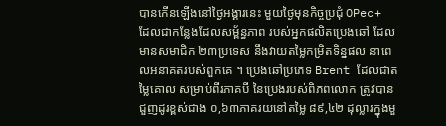បានកើនឡើងនៅថ្ងៃអង្គារនេះ មួយថ្ងៃមុនកិច្ចប្រជុំ OPec+ ដែលជាកន្លែងដែលសម្ព័ន្ធភាព របស់អ្នកផលិតប្រេងឆៅ ដែលមានសមាជិក ២៣ប្រទេស នឹងវាយតម្លៃកម្រិតទិន្នផល នាពេលអនាគតរបស់ពួកគេ ។ ប្រេងឆៅប្រភេទ Brent ដែលជាតម្លៃគោល សម្រាប់ពីរភាគបី នៃប្រេងរបស់ពិភពលោក ត្រូវបានជួញដូរខ្ពស់ជាង ០,៦៣ភាគរយនៅតម្លៃ ៨៩,៤២ ដុល្លារក្នុងមួ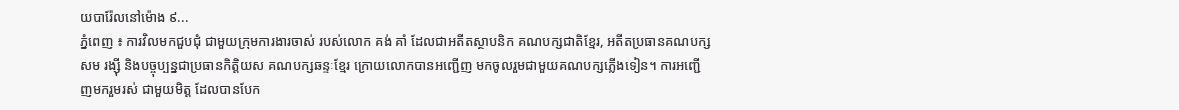យបារ៉ែលនៅម៉ោង ៩...
ភ្នំពេញ ៖ ការវិលមកជួបជុំ ជាមួយក្រុមការងារចាស់ របស់លោក គង់ គាំ ដែលជាអតីតស្ថាបនិក គណបក្សជាតិខ្មែរ, អតីតប្រធានគណបក្ស សម រង្ស៊ី និងបច្ចុប្បន្នជាប្រធានកិត្តិយស គណបក្សឆន្ទៈខ្មែរ ក្រោយលោកបានអញ្ជើញ មកចូលរួមជាមួយគណបក្សភ្លើងទៀន។ ការអញ្ជើញមករួមរស់ ជាមួយមិត្ត ដែលបានបែក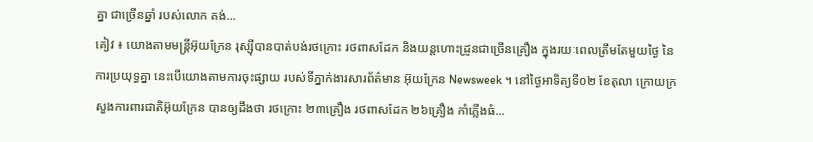គ្នា ជាច្រើនឆ្នាំ របស់លោក គង់...
គៀវ ៖ យោងតាមមន្ត្រីអ៊ុយក្រែន រុស្ស៊ីបានបាត់បង់រថក្រោះ រថពាសដែក និងយន្តហោះដ្រូនជាច្រើនគ្រឿង ក្នុងរយៈពេលត្រឹមតែមួយថ្ងៃ នៃការប្រយុទ្ធគ្នា នេះបើយោងតាមការចុះផ្សាយ របស់ទីភ្នាក់ងារសារព័ត៌មាន អ៊ុយក្រែន Newsweek ។ នៅថ្ងៃអាទិត្យទី០២ ខែតុលា ក្រោយក្រសួងការពារជាតិអ៊ុយក្រែន បានឲ្យដឹងថា រថក្រោះ ២៣គ្រឿង រថពាសដែក ២៦គ្រឿង កាំភ្លើងធំ...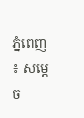ភ្នំពេញ ៖ សម្ដេច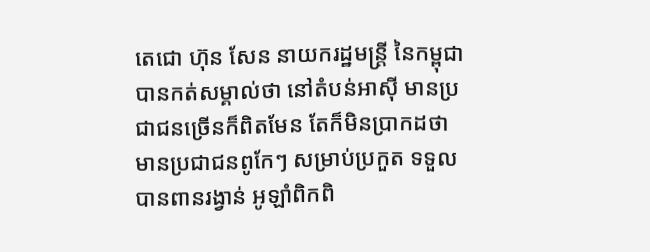តេជោ ហ៊ុន សែន នាយករដ្ឋមន្ត្រី នៃកម្ពុជា បានកត់សម្គាល់ថា នៅតំបន់អាស៊ី មានប្រជាជនច្រើនក៏ពិតមែន តែក៏មិនប្រាកដថា មានប្រជាជនពូកែៗ សម្រាប់ប្រកួត ទទួលបានពានរង្វាន់ អូឡាំពិកពិ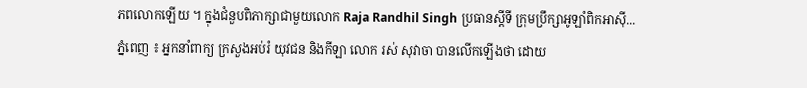ភពលោកឡើយ ។ ក្នុងជំនួបពិភាក្សាជាមួយលោក Raja Randhil Singh ប្រធានស្ដីទី ក្រុមប្រឹក្សាអូឡាំពិកអាស៊ី...
ភ្នំពេញ ៖ អ្នកនាំពាក្យ ក្រសួងអប់រំ យុវជន និងកីឡា លោក រស់ សុវាចា បានលើកឡើងថា ដោយ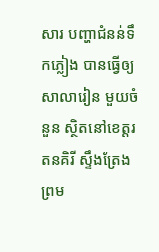សារ បញ្ហាជំនន់ទឹកភ្លៀង បានធ្វើឲ្យសាលារៀន មួយចំនួន ស្ថិតនៅខេត្តរតនគិរី ស្ទឹងត្រែង ព្រម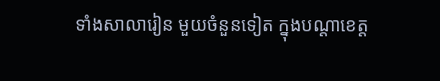ទាំងសាលារៀន មួយចំនួនទៀត ក្នុងបណ្តាខេត្ត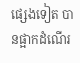ផ្សេងទៀត បានផ្អាកដំណើរ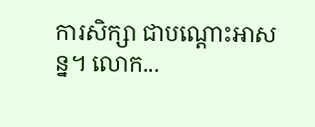ការសិក្សា ជាបណ្តោះអាសន្ន។ លោក...